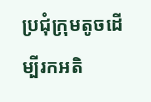ប្រជុំក្រុមតូចដើម្បីរកអតិ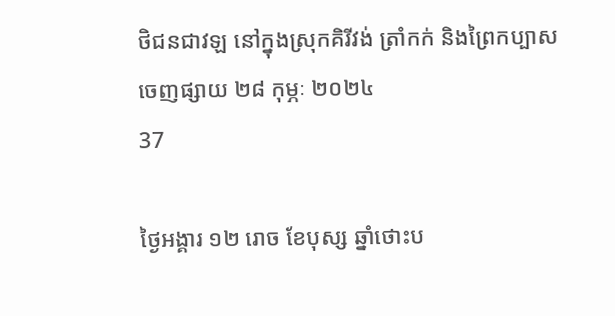ថិជនជាវឡ នៅក្នុងស្រុកគិរីវង់ ត្រាំកក់ និងព្រៃកប្បាស
ចេញផ្សាយ ២៨ កុម្ភៈ ២០២៤
37

ថ្ងៃអង្គារ ១២ រោច ខែបុស្ស ឆ្នាំថោះប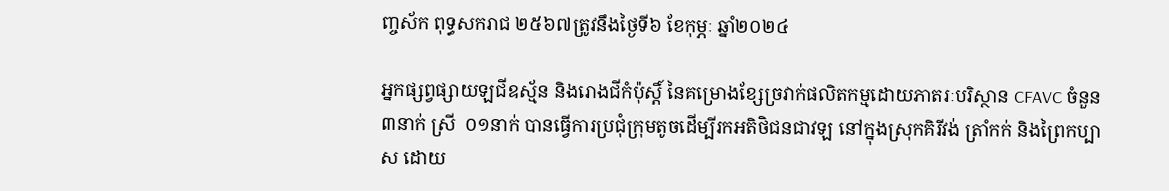ញ្ចស័ក ពុទ្ធសករាជ ២៥៦៧ត្រូវនឹងថ្ងៃទី៦ ខែកុម្ភៈ ឆ្នាំ២០២៤

អ្នកផ្សព្វផ្សាយឡជីឧស្ម័ន និងរោងជីកំប៉ុស្តិ៍ នៃគម្រោងខ្សែច្រវាក់ផលិតកម្មដោយភាតរៈបរិស្ថាន CFAVC ចំនួន ៣នាក់ ស្រី  ០១នាក់ បានធ្វើការប្រជុំក្រុមតូចដើម្បីរកអតិថិជនជាវឡ នៅក្នុងស្រុកគិរីវង់ ត្រាំកក់ និងព្រៃកប្បាស ដោយ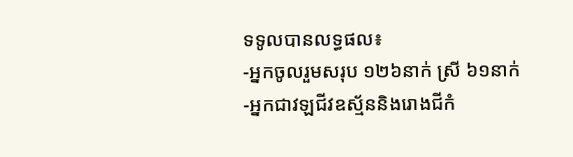ទទូលបានលទ្ធផល៖
-អ្នកចូលរួមសរុប ១២៦នាក់ ស្រី ៦១នាក់
-អ្នកជាវឡជីវឧស្ម័ននិងរោងជីកំ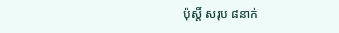ប៉ុស្តិ៍ សរុប ៨នាក់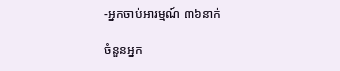-អ្នកចាប់អារម្មណ៍ ៣៦នាក់

ចំនួនអ្នក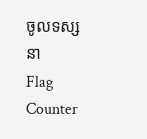ចូលទស្សនា
Flag Counter